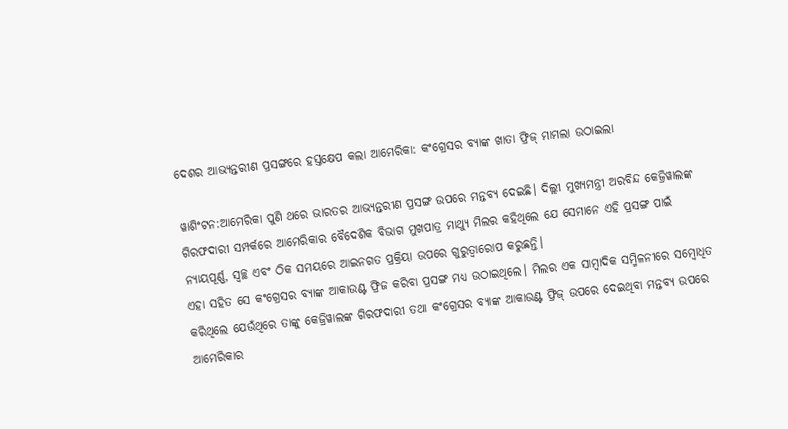ଦେଶର ଆଭ୍ୟନ୍ତରୀଣ ପ୍ରସଙ୍ଗରେ ହ‌ସ୍ତକ୍ଷେପ କଲା ଆମେରିକା: କଂଗ୍ରେସର ବ୍ୟାଙ୍କ ଖାତା ଫ୍ରିଜ୍ ମାମଲା ଉଠାଇଲା

ୱାଶିଂଟନ:ଆମେରିକା ପୁଣି ଥରେ ଭାରତର ଆଭ୍ୟନ୍ତରୀଣ ପ୍ରସଙ୍ଗ ଉପରେ ମନ୍ତବ୍ୟ ଦେଇଛି। ଦିଲ୍ଲୀ ମୁଖ୍ୟମନ୍ତ୍ରୀ ଅରବିନ୍ଦ କେଜ୍ରିୱାଲଙ୍କ ଗିରଫଦାରୀ ସମ୍ପର୍କରେ ଆମେରିକାର ବୈଦେଶିକ ବିଭାଗ ମୁଖପାତ୍ର ମାଥ୍ୟୁ ମିଲର କହିଥିଲେ ଯେ ସେମାନେ ଏହି ପ୍ରସଙ୍ଗ ପାଇଁ ନ୍ୟାୟପୂର୍ଣ୍ଣ, ସ୍ୱଚ୍ଛ ଏବଂ ଠିକ ସମୟରେ ଆଇନଗତ ପ୍ରକ୍ରିୟା ଉପରେ ଗୁରୁତ୍ବାରୋପ କରୁଛନ୍ତି।
ଏହା ସହିତ ସେ କଂଗ୍ରେସର ବ୍ୟାଙ୍କ ଆକାଉଣ୍ଟ ଫ୍ରିଜ କରିବା ପ୍ରସଙ୍ଗ ମଧ୍ୟ ଉଠାଇଥିଲେ। ମିଲର ଏକ ସାମ୍ବାଦିକ ସମ୍ମିଳନୀରେ ସମ୍ବୋଧିତ କରିଥିଲେ ଯେଉଁଥିରେ ତାଙ୍କୁ କେଜ୍ରିୱାଲଙ୍କ ଗିରଫଦାରୀ ତଥା କଂଗ୍ରେସର ବ୍ୟାଙ୍କ ଆକାଉଣ୍ଟ ଫ୍ରିଜ୍ ଉପରେ ଦେଇଥିବା ମନ୍ତବ୍ୟ ଉପରେ ଆମେରିକାର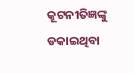କୂଟନୀତିଜ୍ଞଙ୍କୁ ଡକାଇଥିବା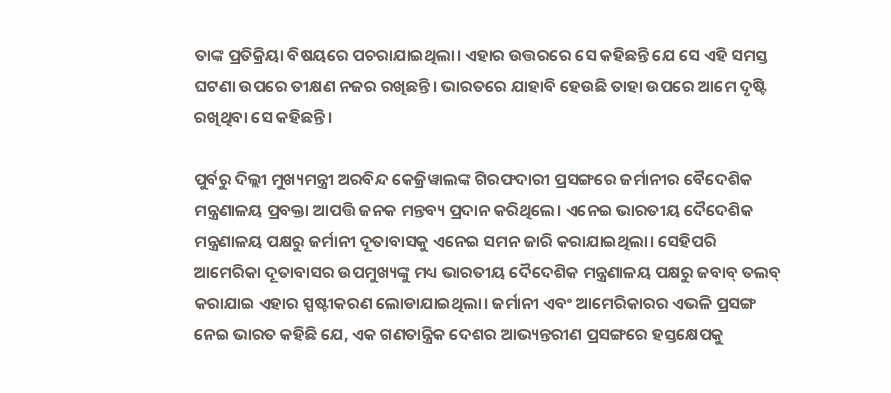ତାଙ୍କ ପ୍ରତିକ୍ରିୟା ବିଷୟରେ ପଚରାଯାଇଥିଲା। ଏହାର ଉତ୍ତରରେ ସେ କହିଛନ୍ତି ଯେ ସେ ଏହି ସମସ୍ତ ଘଟଣା ଉପରେ ତୀକ୍ଷଣ ନଜର ରଖିଛନ୍ତି। ଭାରତରେ ଯାହାବି ହେଉଛି ତାହା ଉପରେ ଆମେ ଦୃଷ୍ଟି ରଖିଥିବା ସେ କହିଛନ୍ତି।

ପୁର୍ବରୁ ଦିଲ୍ଲୀ ମୁଖ୍ୟମନ୍ତ୍ରୀ ଅରବିନ୍ଦ କେଜ୍ରିୱାଲଙ୍କ ଗିରଫଦାରୀ ପ୍ରସଙ୍ଗରେ ଜର୍ମାନୀର ବୈଦେଶିକ ମନ୍ତ୍ରଣାଳୟ ପ୍ରବକ୍ତା ଆପତ୍ତି ଜନକ ମନ୍ତବ୍ୟ ପ୍ରଦାନ କରିଥିଲେ। ଏନେଇ ଭାରତୀୟ ଦୈଦେଶିକ ମନ୍ତ୍ରଣାଳୟ ପକ୍ଷରୁ ଜର୍ମାନୀ ଦୂତାବାସକୁ ଏନେଇ ସମନ ଜାରି କରାଯାଇଥିଲା। ସେହିପରି ଆମେରିକା ଦୂତାବାସର ଉପମୁଖ୍ୟଙ୍କୁ ମଧ୍ୟ ଭାରତୀୟ ଦୈଦେଶିକ ମନ୍ତ୍ରଣାଳୟ ପକ୍ଷରୁ ଜବାବ୍ ତଲବ୍ କରାଯାଇ ଏହାର ସ୍ପଷ୍ଟୀକରଣ ଲୋଡାଯାଇଥିଲା। ଜର୍ମାନୀ ଏବଂ ଆମେରିକାରର ଏଭଳି ପ୍ରସଙ୍ଗ ନେଇ ଭାରତ କହିଛି ଯେ, ଏକ ଗଣତାନ୍ତ୍ରିକ ଦେଶର ଆଭ୍ୟନ୍ତରୀଣ ପ୍ରସଙ୍ଗରେ ହସ୍ତକ୍ଷେପକୁ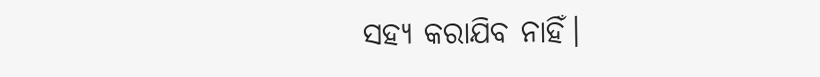ସହ୍ୟ କରାଯିବ ନାହିଁ।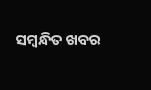ସମ୍ବନ୍ଧିତ ଖବର